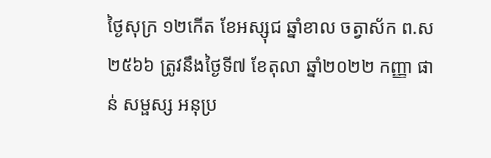ថ្ងៃសុក្រ ១២កើត ខែអស្សុជ ឆ្នាំខាល ចត្វាស័ក ព.ស ២៥៦៦ ត្រូវនឹងថ្ងៃទី៧ ខែតុលា ឆ្នាំ២០២២ កញ្ញា ផាន់ សម្ផស្ស អនុប្រ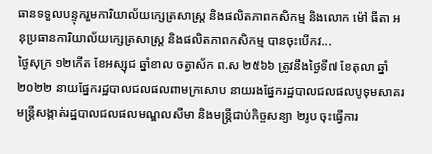ធានទទួលបន្ទុករួមការិយាល័យក្សេត្រសាស្រ្ត និងផលិតភាពកសិកម្ម និងលោក ម៉ៅ ធីតា អនុប្រធានការិយាល័យក្សេត្រសាស្រ្ដ និងផលិតភាពកសិកម្ម បានចុះបើកវ...
ថ្ងៃសុក្រ ១២កើត ខែអស្សុជ ឆ្នាំខាល ចត្វាស័ក ព.ស ២៥៦៦ ត្រូវនឹងថ្ងៃទី៧ ខែតុលា ឆ្នាំ២០២២ នាយផ្នែករដ្ឋបាលជលផលពាមក្រសោប នាយរងផ្នែករដ្ឋបាលជលផលបូទុមសាគរ មន្ត្រីសង្កាត់រដ្ឋបាលជលផលមណ្ឌលសីមា និងមន្ត្រីជាប់កិច្ចសន្យា ២រូប ចុះធ្វើការ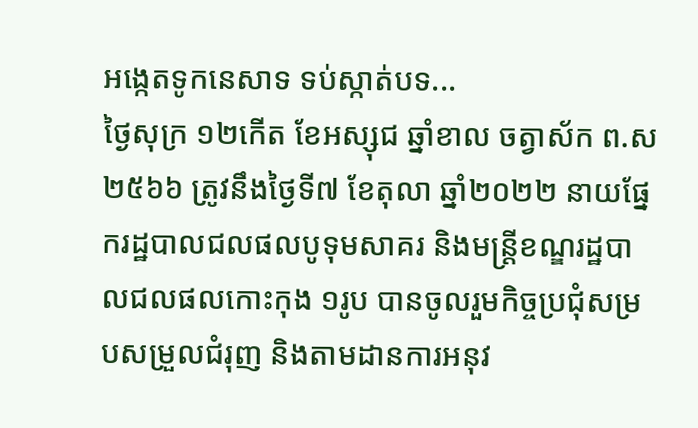អង្កេតទូកនេសាទ ទប់ស្កាត់បទ...
ថ្ងៃសុក្រ ១២កើត ខែអស្សុជ ឆ្នាំខាល ចត្វាស័ក ព.ស ២៥៦៦ ត្រូវនឹងថ្ងៃទី៧ ខែតុលា ឆ្នាំ២០២២ នាយផ្នែករដ្ឋបាលជលផលបូទុមសាគរ និងមន្ត្រីខណ្ឌរដ្ឋបាលជលផលកោះកុង ១រូប បានចូលរួមកិច្ចប្រជុំសម្របសម្រួលជំរុញ និងតាមដានការអនុវ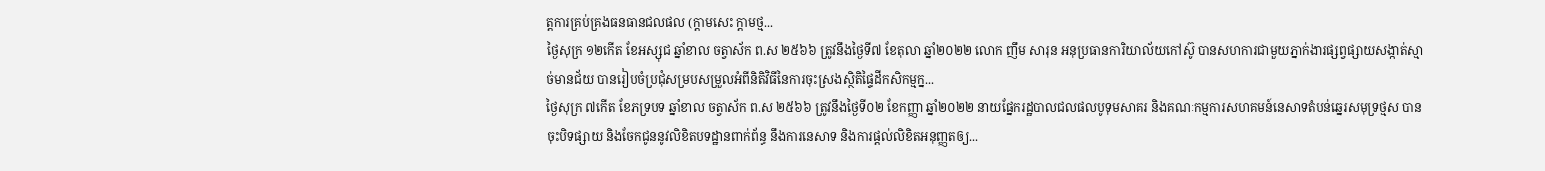ត្តការគ្រប់គ្រងធនធានជលផល (ក្តាមសេះ ក្តាមថ្ម...
ថ្ងៃសុក្រ ១២កើត ខែអស្សុជ ឆ្នាំខាល ចត្វាស័ក ព.ស ២៥៦៦ ត្រូវនឹងថ្ងៃទី៧ ខែតុលា ឆ្នាំ២០២២ លោក ញឹម សារុន អនុប្រធានការិយាល័យកៅស៊ូ បានសហការជាមួយភ្នាក់ងារផ្សព្វផ្សាយសង្កាត់ស្មាច់មានជ័យ បានរៀបចំប្រជុំសម្របសម្រួលអំពីនិតិវិធីនៃការចុះស្រងស្ថិតិផ្ទៃដីកសិកម្មក្ន...
ថ្ងៃសុក្រ ៧កើត ខែភទ្របទ ឆ្នាំខាល ចត្វាស័ក ព.ស ២៥៦៦ ត្រូវនឹងថ្ងៃទី០២ ខែកញ្ញា ឆ្នាំ២០២២ នាយផ្នែករដ្ឋបាលជលផលបូទុមសាគរ និងគណៈកម្មការសហគមន៍នេសាទតំបន់ឆ្នេរសមុទ្រថ្មស បានចុះបិទផ្សាយ និងចែកជូននូវលិខិតបទដ្ឋានពាក់ព័ន្ធ នឹងការនេសាទ និងការផ្តល់លិខិតអនុញ្ញតឲ្យ...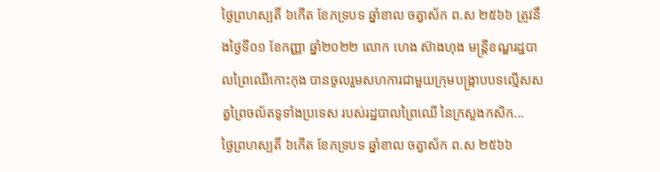ថ្ងៃព្រហស្បតិ៍ ៦កើត ខែភទ្របទ ឆ្នាំខាល ចត្វាស័ក ព.ស ២៥៦៦ ត្រូវនឹងថ្ងៃទី០១ ខែកញ្ញា ឆ្នាំ២០២២ លោក ហេង ស៊ាងហុង មន្ត្រីខណ្ឌរដ្ឋបាលព្រៃឈើកោះកុង បានចូលរួមសហការជាមួយក្រុមបង្ក្រាបបទល្មើសសត្វព្រៃចល័តទូទាំងប្រទេស របស់រដ្ឋបាលព្រៃឈើ នៃក្រសួងកសិក...
ថ្ងៃព្រហស្បតិ៍ ៦កើត ខែភទ្របទ ឆ្នាំខាល ចត្វាស័ក ព.ស ២៥៦៦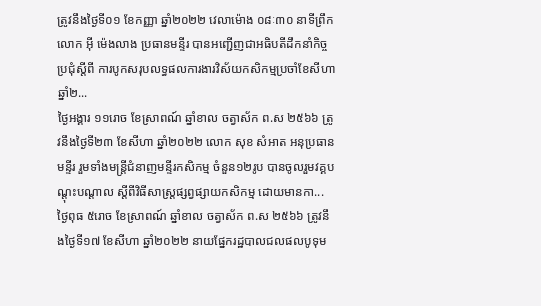ត្រូវនឹងថ្ងៃទី០១ ខែកញ្ញា ឆ្នាំ២០២២ វេលាម៉ោង ០៨ៈ៣០ នាទីព្រឹក លោក អុី ម៉េងលាង ប្រធានមន្ទីរ បានអញ្ជើញជាអធិបតីដឹកនាំកិច្ចប្រជុំស្តីពី ការបូកសរុបលទ្ធផលការងារវិស័យកសិកម្មប្រចាំខែសីហា ឆ្នាំ២...
ថ្ងៃអង្គារ ១១រោច ខែស្រាពណ៍ ឆ្នាំខាល ចត្វាស័ក ព.ស ២៥៦៦ ត្រូវនឹងថ្ងៃទី២៣ ខែសីហា ឆ្នាំ២០២២ លោក សុខ សំអាត អនុប្រធានមន្ទីរ រួមទាំងមន្ត្រីជំនាញមន្ទីរកសិកម្ម ចំនួន១២រូប បានចូលរួមវគ្គបណ្តុះបណ្តាល ស្តីពីវិធីសាស្ត្រផ្សព្វផ្សាយកសិកម្ម ដោយមានកា...
ថ្ងៃពុធ ៥រោច ខែស្រាពណ៍ ឆ្នាំខាល ចត្វាស័ក ព.ស ២៥៦៦ ត្រូវនឹងថ្ងៃទី១៧ ខែសីហា ឆ្នាំ២០២២ នាយផ្នែករដ្ឋបាលជលផលបូទុម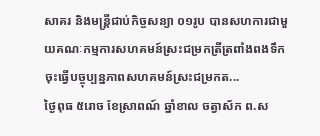សាគរ និងមន្ត្រីជាប់កិច្ចសន្យា ០១រូប បានសហការជាមួយគណៈកម្មការសហគមន៍ស្រះជម្រកត្រីត្រពាំងពងទឹក ចុះធ្វើបច្ចុប្បន្នភាពសហគមន៍ស្រះជម្រកត...
ថ្ងៃពុធ ៥រោច ខែស្រាពណ៍ ឆ្នាំខាល ចត្វាស័ក ព.ស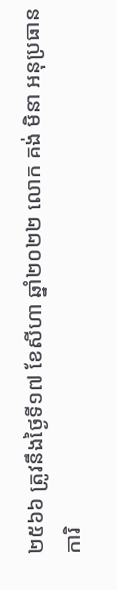២៥៦៦ ត្រូវនឹងថ្ងៃទី១៧ ខែសីហា ឆ្នាំ២០២២ លោក គង់ មិនា អនុប្រធានការិ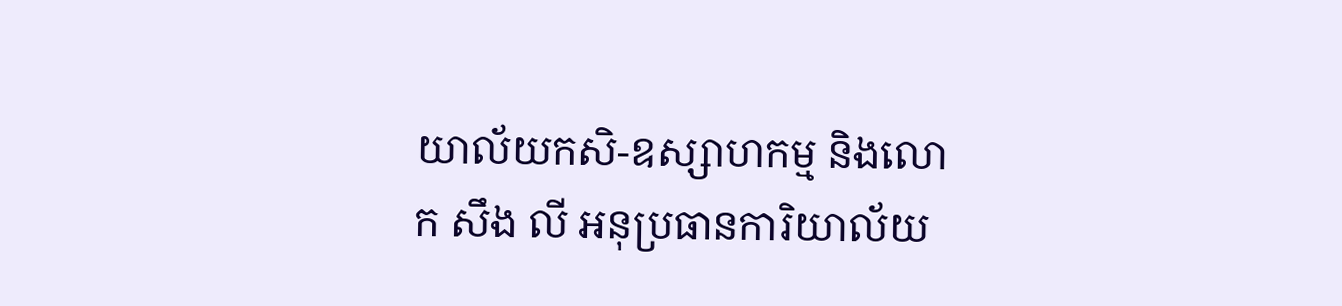យាល័យកសិ-ឧស្សាហកម្ម និងលោក សឹង លី អនុប្រធានការិយាល័យ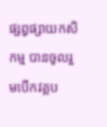ផ្សព្វផ្សាយកសិកម្ម បានចូលរួមបើកវគ្គប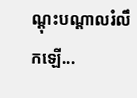ណ្តុះបណ្តាលរំលឹកឡើ...